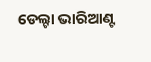ଡେଲ୍ଟା ଭାରିଆଣ୍ଟ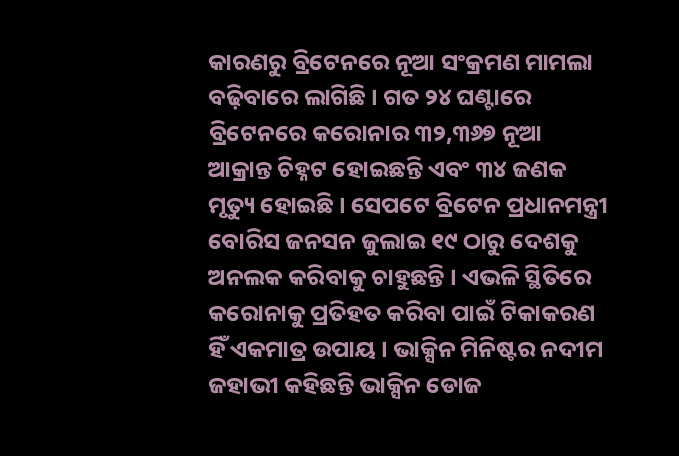କାରଣରୁ ବ୍ରିଟେନରେ ନୂଆ ସଂକ୍ରମଣ ମାମଲା ବଢ଼ିବାରେ ଲାଗିଛି । ଗତ ୨୪ ଘଣ୍ଟାରେ ବ୍ରିଟେନରେ କରୋନାର ୩୨,୩୬୭ ନୂଆ ଆକ୍ରାନ୍ତ ଚିହ୍ନଟ ହୋଇଛନ୍ତି ଏବଂ ୩୪ ଜଣକ ମୃତ୍ୟୁ ହୋଇଛି । ସେପଟେ ବ୍ରିଟେନ ପ୍ରଧାନମନ୍ତ୍ରୀ ବୋରିସ ଜନସନ ଜୁଲାଇ ୧୯ ଠାରୁ ଦେଶକୁ ଅନଲକ କରିବାକୁ ଚାହୁଛନ୍ତି । ଏଭଳି ସ୍ଥିତିରେ କରୋନାକୁ ପ୍ରତିହତ କରିବା ପାଇଁ ଟିକାକରଣ ହିଁ ଏକମାତ୍ର ଉପାୟ । ଭାକ୍ସିନ ମିନିଷ୍ଟର ନଦୀମ ଜହାଭୀ କହିଛନ୍ତି ଭାକ୍ସିନ ଡୋଜ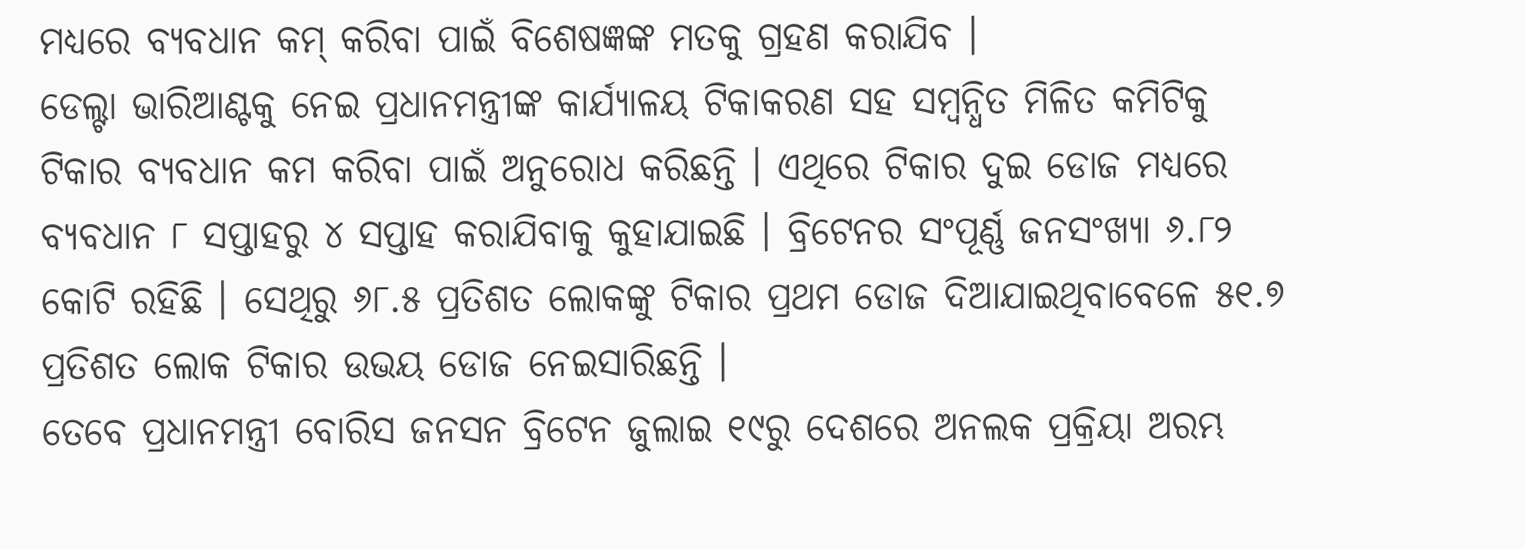ମଧ୍ୟରେ ବ୍ୟବଧାନ କମ୍ କରିବା ପାଇଁ ବିଶେଷଜ୍ଞଙ୍କ ମତକୁ ଗ୍ରହଣ କରାଯିବ ।
ଡେଲ୍ଟା ଭାରିଆଣ୍ଟକୁ ନେଇ ପ୍ରଧାନମନ୍ତ୍ରୀଙ୍କ କାର୍ଯ୍ୟାଳୟ ଟିକାକରଣ ସହ ସମ୍ବନ୍ଧିତ ମିଳିତ କମିଟିକୁ ଟିକାର ବ୍ୟବଧାନ କମ କରିବା ପାଇଁ ଅନୁରୋଧ କରିଛନ୍ତି । ଏଥିରେ ଟିକାର ଦୁଇ ଡୋଜ ମଧ୍ୟରେ ବ୍ୟବଧାନ ୮ ସପ୍ତାହରୁ ୪ ସପ୍ତାହ କରାଯିବାକୁ କୁହାଯାଇଛି । ବ୍ରିଟେନର ସଂପୂର୍ଣ୍ଣ ଜନସଂଖ୍ୟା ୬.୮୨ କୋଟି ରହିଛି । ସେଥିରୁ ୬୮.୫ ପ୍ରତିଶତ ଲୋକଙ୍କୁ ଟିକାର ପ୍ରଥମ ଡୋଜ ଦିଆଯାଇଥିବାବେଳେ ୫୧.୭ ପ୍ରତିଶତ ଲୋକ ଟିକାର ଉଭୟ ଡୋଜ ନେଇସାରିଛନ୍ତି ।
ତେବେ ପ୍ରଧାନମନ୍ତ୍ରୀ ବୋରିସ ଜନସନ ବ୍ରିଟେନ ଜୁଲାଇ ୧୯ରୁ ଦେଶରେ ଅନଲକ ପ୍ରକ୍ରିୟା ଅରମ୍ଭ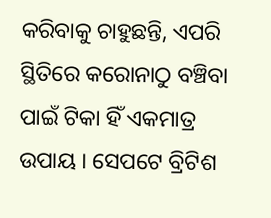କରିବାକୁ ଚାହୁଛନ୍ତି, ଏପରି ସ୍ଥିତିରେ କରୋନାଠୁ ବଞ୍ଚିବା ପାଇଁ ଟିକା ହିଁ ଏକମାତ୍ର ଉପାୟ । ସେପଟେ ବ୍ରିଟିଶ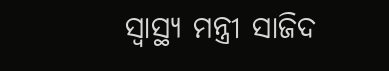ସ୍ୱାସ୍ଥ୍ୟ ମନ୍ତ୍ରୀ ସାଜିଦ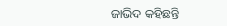ଜାଭିଦ କହିଛନ୍ତି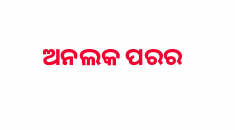ଅନଲକ ପରର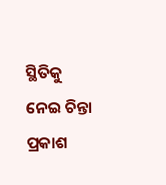ସ୍ଥିତିକୁ ନେଇ ଚିନ୍ତା ପ୍ରକାଶ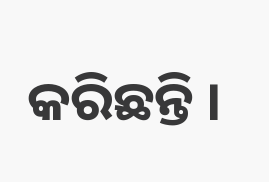କରିଛନ୍ତି ।